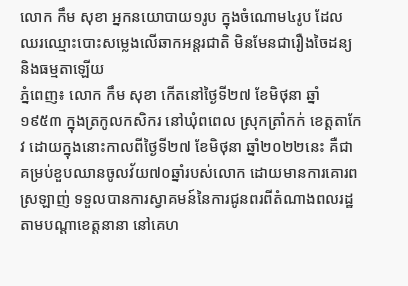លោក កឹម សុខា អ្នកនយោបាយ១រូប ក្នុងចំណោម៤រូប ដែលឈរឈ្មោះបោះសម្លេងលើឆាកអន្តរជាតិ មិនមែនជារឿងចៃដន្យ និងធម្មតាឡើយ
ភ្នំពេញ៖ លោក កឹម សុខា កើតនៅថ្ងៃទី២៧ ខែមិថុនា ឆ្នាំ១៩៥៣ ក្នុងត្រកូលកសិករ នៅឃុំពពេល ស្រុកត្រាំកក់ ខេត្តតាកែវ ដោយក្នុងនោះកាលពីថ្ងៃទី២៧ ខែមិថុនា ឆ្នាំ២០២២នេះ គឺជាគម្រប់ខួបឈានចូលវ័យ៧០ឆ្នាំរបស់លោក ដោយមានការគោរពស្រឡាញ់ ទទួលបានការស្វាគមន៍នៃការជូនពរពីតំណាងពលរដ្ឋតាមបណ្តាខេត្តនានា នៅគេហ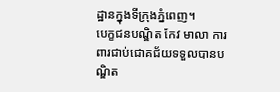ដ្ឋានក្នុងទីក្រុងភ្នំពេញ។
បេក្ខជនបណ្ឌិត កែវ មាលា ការពារជាប់ជោគជ័យទទួលបានបណ្ឌិត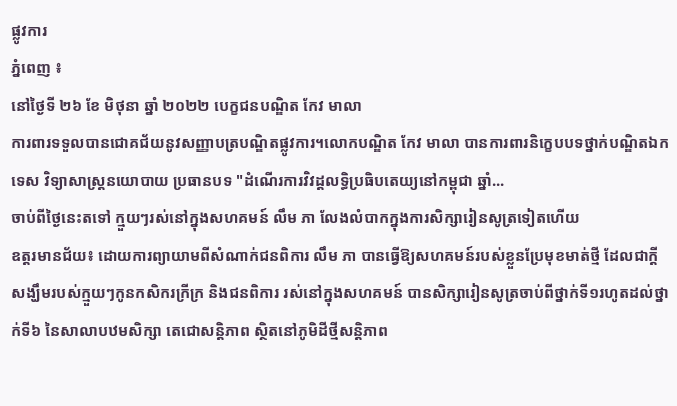ផ្លូវការ
ភ្នំពេញ ៖
នៅថ្ងៃទី ២៦ ខែ មិថុនា ឆ្នាំ ២០២២ បេក្ខជនបណ្ឌិត កែវ មាលា
ការពារទទួលបានជោគជ័យនូវសញ្ញាបត្របណ្ឌិតផ្លូវការ។លោកបណ្ឌិត កែវ មាលា បានការពារនិក្ខេបបទថ្នាក់បណ្ឌិតឯកទេស វិទ្យាសាស្ត្រនយោបាយ ប្រធានបទ "ដំណើរការវិវដ្តលទ្ធិប្រធិបតេយ្យនៅកម្ពុជា ឆ្នាំ...
ចាប់ពីថ្ងៃនេះតទៅ ក្មួយៗរស់នៅក្នុងសហគមន៍ លឹម ភា លែងលំបាកក្នុងការសិក្សារៀនសូត្រទៀតហើយ
ឧត្តរមានជ័យ៖ ដោយការព្យាយាមពីសំណាក់ជនពិការ លឹម ភា បានធ្វើឱ្យសហគមន៍របស់ខ្លួនប្រែមុខមាត់ថ្មី ដែលជាក្តីសង្ឃឹមរបស់ក្មួយៗកូនកសិករក្រីក្រ និងជនពិការ រស់នៅក្នុងសហគមន៍ បានសិក្សារៀនសូត្រចាប់ពីថ្នាក់ទី១រហូតដល់ថ្នាក់ទី៦ នៃសាលាបឋមសិក្សា តេជោសន្តិភាព ស្ថិតនៅភូមិដីថ្មីសន្តិភាព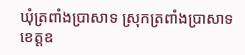ឃុំត្រពាំងប្រាសាទ ស្រុកត្រពាំងប្រាសាទ ខេត្តឧ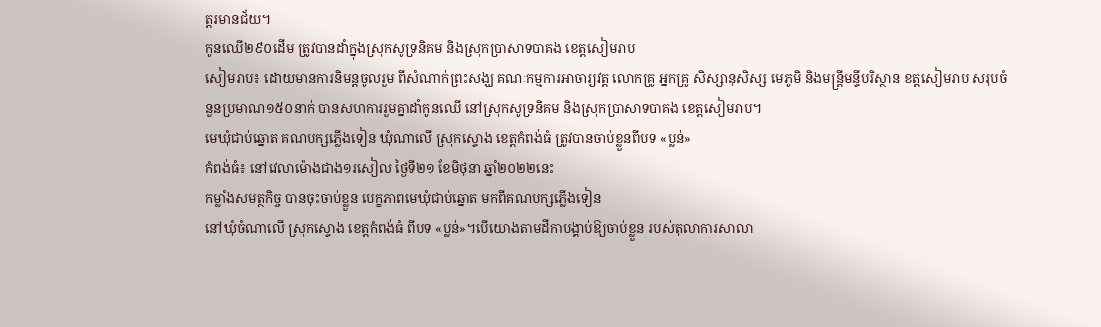ត្តរមានជ័យ។
កូនឈើ២៩០ដើម ត្រូវបានដាំក្នុងស្រុកសូទ្រនិគម និងស្រុកប្រាសាទបាគង ខេត្តសៀមរាប
សៀមរាប៖ ដោយមានការនិមន្តចូលរួម ពីសំណាក់ព្រះសង្ឃ គណៈកម្មការអាចារ្យវត្ត លោកគ្រូ អ្នកគ្រូ សិស្សានុសិស្ស មេភូមិ និងមន្ត្រីមន្ទីបរិស្ថាន ខត្តសៀមរាប សរុបចំនួនប្រមាណ១៥០នាក់ បានសហការរួមគ្នាដាំកូនឈើ នៅស្រុកសូទ្រនិគម និងស្រុកប្រាសាទបាគង ខេត្តសៀមរាប។
មេឃុំជាប់ឆ្នោត គណបក្សភ្លើងទៀន ឃុំណាលើ ស្រុកស្ទោង ខេត្តកំពង់ធំ ត្រូវបានចាប់ខ្លួនពីបទ «ប្លន់»
កំពង់ធំ៖ នៅវេលាម៉ោងជាង១រសៀល ថ្ងៃទី២១ ខែមិថុនា ឆ្នាំ២០២២នេះ
កម្លាំងសមត្ថកិច្ច បានចុះចាប់ខ្លួន បេក្ខភាពមេឃុំជាប់ឆ្នោត មកពីគណបក្សភ្លើងទៀន
នៅឃុំចំណាលើ ស្រុកស្ទោង ខេត្តកំពង់ធំ ពីបទ «ប្លន់»។បើយោងតាមដីកាបង្គាប់ឱ្យចាប់ខ្លួន របស់តុលាការសាលា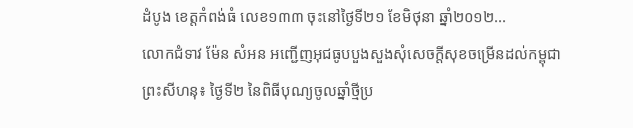ដំបូង ខេត្តកំពង់ធំ លេខ១៣៣ ចុះនៅថ្ងៃទី២១ ខែមិថុនា ឆ្នាំ២០១២...
លោកជំទាវ ម៉ែន សំអន អញ្ជើញអុជធូបបួងសួងសុំសេចក្តីសុខចម្រើនដល់កម្ពុជា
ព្រះសីហនុ៖ ថ្ងៃទី២ នៃពិធីបុណ្យចូលឆ្នាំថ្មីប្រ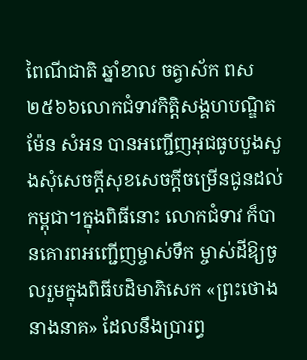ពៃណីជាតិ ឆ្នាំខាល ចត្វាស័ក ពស២៥៦៦លោកជំទាវកិត្តិសង្គហបណ្ឌិត ម៉ែន សំអន បានអញ្ជើញអុជធូបបួងសួងសុំសេចក្តីសុខសេចក្តីចម្រើនជូនដល់កម្ពុជា។ក្នុងពិធីនោះ លោកជំទាវ ក៏បានគោរពអញ្ជើញម្ចាស់ទឹក ម្ចាស់ដីឱ្យចូលរួមក្នុងពិធីបដិមាភិសេក «ព្រះថោង នាងនាគ» ដែលនឹងប្រារព្ធ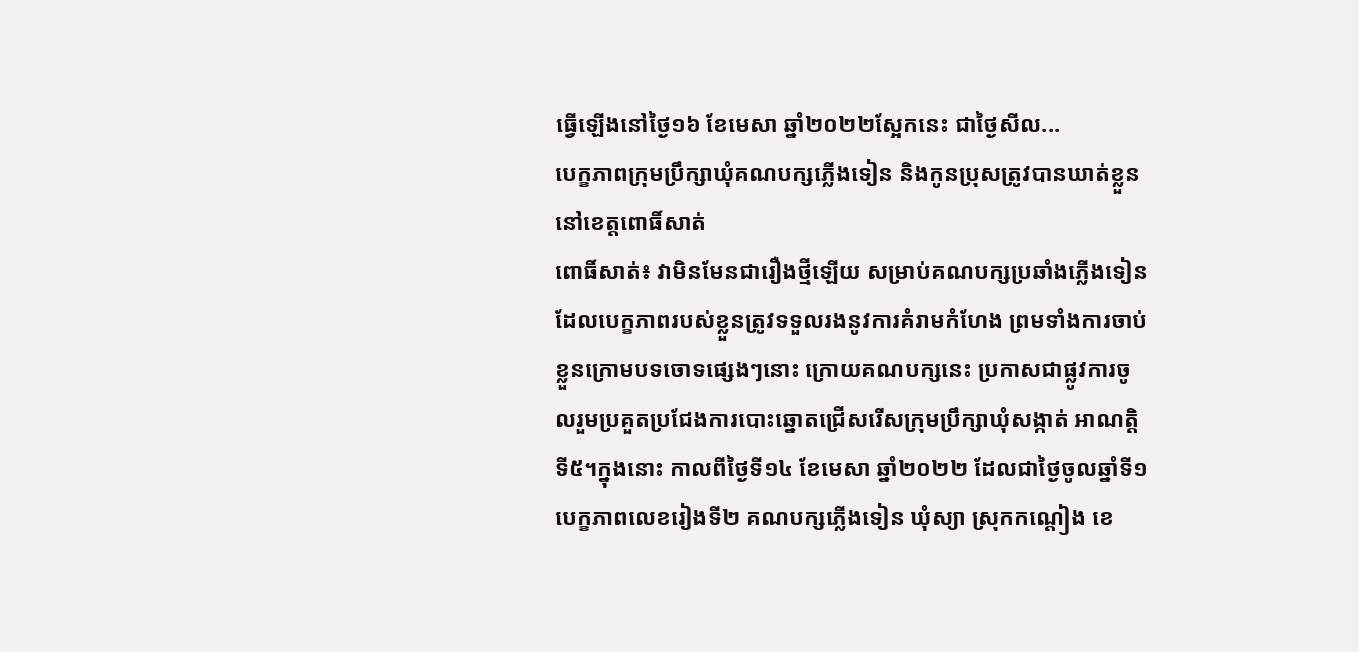ធ្វើឡើងនៅថ្ងៃ១៦ ខែមេសា ឆ្នាំ២០២២ស្អែកនេះ ជាថ្ងៃសីល...
បេក្ខភាពក្រុមប្រឹក្សាឃុំគណបក្សភ្លើងទៀន និងកូនប្រុសត្រូវបានឃាត់ខ្លួន នៅខេត្តពោធិ៍សាត់
ពោធិ៍សាត់៖ វាមិនមែនជារឿងថ្មីឡើយ សម្រាប់គណបក្សប្រឆាំងភ្លើងទៀន ដែលបេក្ខភាពរបស់ខ្លួនត្រូវទទួលរងនូវការគំរាមកំហែង ព្រមទាំងការចាប់ខ្លួនក្រោមបទចោទផ្សេងៗនោះ ក្រោយគណបក្សនេះ ប្រកាសជាផ្លូវការចូលរួមប្រគួតប្រជែងការបោះឆ្នោតជ្រើសរើសក្រុមប្រឹក្សាឃុំសង្កាត់ អាណត្តិទី៥។ក្នុងនោះ កាលពីថ្ងៃទី១៤ ខែមេសា ឆ្នាំ២០២២ ដែលជាថ្ងៃចូលឆ្នាំទី១ បេក្ខភាពលេខរៀងទី២ គណបក្សភ្លើងទៀន ឃុំស្យា ស្រុកកណ្តៀង ខេ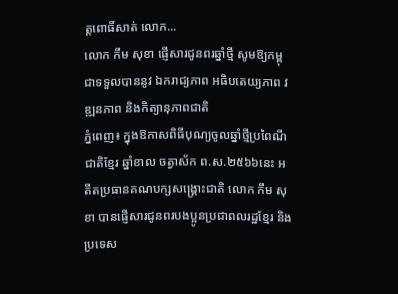ត្តពោធិ៍សាត់ លោក...
លោក កឹម សុខា ផ្ញើសារជូនពរឆ្នាំថ្មី សូមឱ្យកម្ពុជាទទួលបាននូវ ឯករាជ្យភាព អធិបតេយ្យភាព វឌ្ឍនភាព និងកិត្យានុភាពជាតិ
ភ្នំពេញ៖ ក្នុងឱកាសពិធីបុណ្យចូលឆ្នាំថ្មីប្រពៃណីជាតិខ្មែរ ឆ្នាំខាល ចត្វាស័ក ព.ស.២៥៦៦នេះ អតីតប្រធានគណបក្សសង្គ្រោះជាតិ លោក កឹម សុខា បានផ្ញើសារជូនពរបងប្អូនប្រជាពលរដ្ឋខ្មែរ និងប្រទេស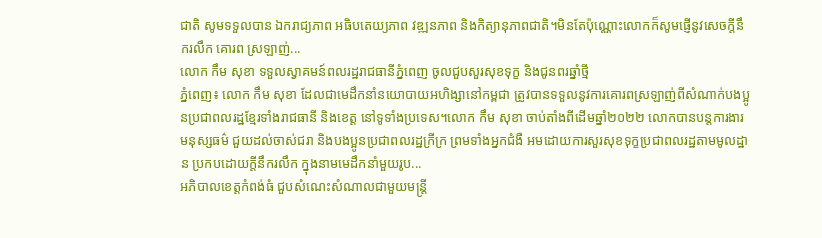ជាតិ សូមទទួលបាន ឯករាជ្យភាព អធិបតេយ្យភាព វឌ្ឍនភាព និងកិត្យានុភាពជាតិ។មិនតែប៉ុណ្ណោះលោកក៏សូមផ្ញើនូវសេចក្តីនឹករលឹក គោរព ស្រឡាញ់...
លោក កឹម សុខា ទទួលស្វាគមន៍ពលរដ្ឋរាជធានីភ្នំពេញ ចូលជួបសួរសុខទុក្ខ និងជូនពរឆ្នាំថ្មី
ភ្នំពេញ៖ លោក កឹម សុខា ដែលជាមេដឹកនាំនយោបាយអហិង្សានៅកម្ពជា ត្រូវបានទទួលនូវការគោរពស្រឡាញ់ពីសំណាក់បងប្អូនប្រជាពលរដ្ឋខ្មែរទាំងរាជធានី និងខេត្ត នៅទូទាំងប្រទេស។លោក កឹម សុខា ចាប់តាំងពីដើមឆ្នាំ២០២២ លោកបានបន្តការងារមនុស្សធម៌ ជួយដល់ចាស់ជរា និងបងប្អូនប្រជាពលរដ្ឋក្រីក្រ ព្រមទាំងអ្នកជំងឺ អមដោយការសួរសុខទុក្ខប្រជាពលរដ្ឋតាមមូលដ្ឋាន ប្រកបដោយក្តីនឹករលឹក ក្នុងនាមមេដឹកនាំមួយរូប...
អភិបាលខេត្តកំពង់ធំ ជួបសំណេះសំណាលជាមួយមន្ត្រី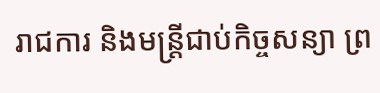រាជការ និងមន្ត្រីជាប់កិច្ចសន្យា ព្រ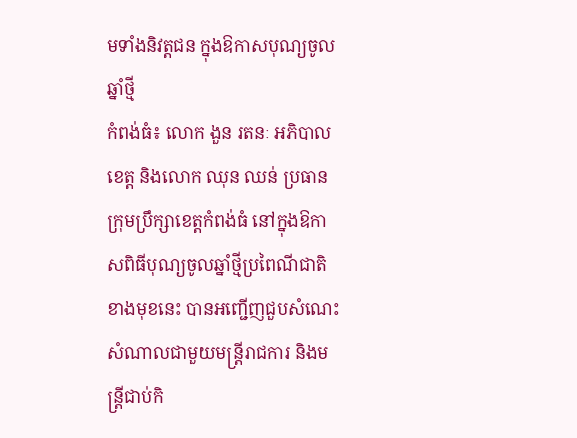មទាំងនិវត្តជន ក្នុងឱកាសបុណ្យចូលឆ្នាំថ្មី
កំពង់ធំ៖ លោក ងួន រតនៈ អភិបាលខេត្ត និងលោក ឈុន ឈន់ ប្រធានក្រុមប្រឹក្សាខេត្តកំពង់ធំ នៅក្នុងឱកាសពិធីបុណ្យចូលឆ្នាំថ្មីប្រពៃណីជាតិខាងមុខនេះ បានអញ្ជើញជួបសំណេះសំណាលជាមួយមន្ត្រីរាជការ និងមន្ត្រីជាប់កិ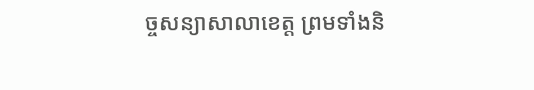ច្ចសន្យាសាលាខេត្ត ព្រមទាំងនិ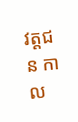វត្តជន កាល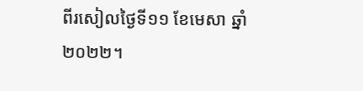ពីរសៀលថ្ងៃទី១១ ខែមេសា ឆ្នាំ២០២២។